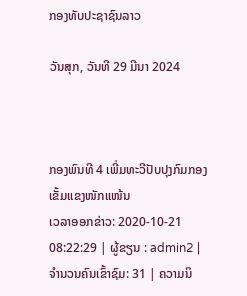ກອງທັບປະຊາຊົນລາວ

ວັນສຸກ, ວັນທີ 29 ມີນາ 2024



ກອງພົນທີ 4 ເພີ່ມທະວີປັບປຸງກົມກອງເຂັ້ມແຂງໜັກແໜ້ນ
ເວລາອອກຂ່າວ: 2020-10-21 08:22:29 | ຜູ້ຂຽນ : admin2 | ຈຳນວນຄົນເຂົ້າຊົມ: 31 | ຄວາມນິ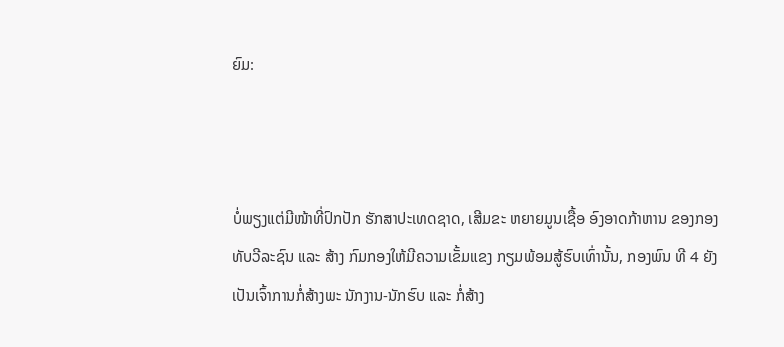ຍົມ:



ບໍ່ພຽງແຕ່ມີໜ້າທີ່ປົກປັກ ຮັກສາປະເທດຊາດ, ເສີມຂະ ຫຍາຍມູນເຊື້ອ ອົງອາດກ້າຫານ ຂອງກອງທັບວີລະຊົນ ແລະ ສ້າງ ກົມກອງໃຫ້ມີຄວາມເຂັ້ມແຂງ ກຽມພ້ອມສູ້ຮົບເທົ່ານັ້ນ, ກອງພົນ ທີ 4 ຍັງເປັນເຈົ້າການກໍ່ສ້າງພະ ນັກງານ-ນັກຮົບ ແລະ ກໍ່ສ້າງ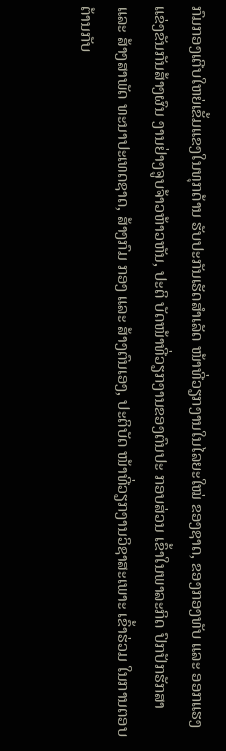ກົມກອງເຕີບໃຫຍ່ເຂັ້ມແຂງໃນທຸກດ້ານ ຮັບປະກັນເຮັດສຳເລັດ ໜ້າທີ່ວຽກງານໃນໄລຍະໃໝ່ ຂອງຊາດ, ຂອງກອງທັບ ແລະ ອອກແຮງແຂ່ງຂັນກັນສ້າງຜົນ ງານຢ່າງຈູບຈ້າວຫ້າວຫັນ, ປະຕິ ບັດໜ້າທີ່ວຽກງານຂອງຕົນປະ ກອບສ່ວນ ເຂົ້າໃນພາລະກິດ ປົກປັກຮັກສາ ແລະ ສ້າງສາພັດ ທະນາປະເທດຊາດ, ສ້າງກົມ ກອງ ແລະ ສ້າງຕົນເອງ, ປະຕິບັດ ໜ້າທີ່ວຽກງານວິຊາສະເພາະ ເຂົ້າຮ່ວມ ໃນການຕອບຕ້ານກັບ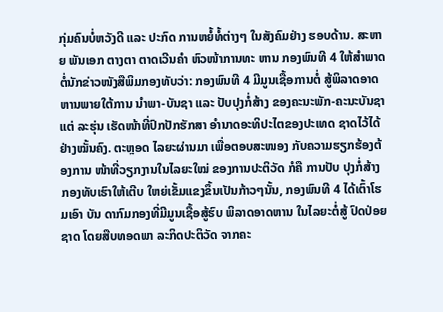ກຸ່ມຄົນບໍ່ຫວັງດີ ແລະ ປະກົດ ການຫຍໍ້ທໍ້ຕ່າງໆ ໃນສັງຄົມຢ່າງ ຮອບດ້ານ. ສະຫາຍ ພັນເອກ ຕາງຕາ ຕາດເວີນຄໍາ ຫົວໜ້າການທະ ຫານ ກອງພົນທີ 4 ໃຫ້ສໍາພາດ ຕໍ່ນັກຂ່າວໜັງສືພິມກອງທັບວ່າ: ກອງພົນທີ 4 ມີມູນເຊື້ອການຕໍ່ ສູ້ພິລາດອາດຫານພາຍໃຕ້ການ ນໍາພາ-ບັນຊາ ແລະ ປັບປຸງກໍ່ສ້າງ ຂອງຄະນະພັກ-ຄະນະບັນຊາແຕ່ ລະຮຸ່ນ ເຮັດໜ້າທີ່ປົກປັກຮັກສາ ອໍານາດອະທິປະໄຕຂອງປະເທດ ຊາດໄວ້ໄດ້ຢ່າງໝັ້ນຄົງ. ຕະຫຼອດ ໄລຍະຜ່ານມາ ເພື່ອຕອບສະໜອງ ກັບຄວາມຮຽກຮ້ອງຕ້ອງການ ໜ້າທີ່ວຽກງານໃນໄລຍະໃໝ່ ຂອງການປະຕິວັດ ກໍຄື ການປັບ ປຸງກໍ່ສ້າງກອງທັບເຮົາໃຫ້ເຕີບ ໃຫຍ່ເຂັ້ມແຂງຂຶ້ນເປັນກ້າວໆນັ້ນ, ກອງພົນທີ 4 ໄດ້ເຕົ້າໂຮມເອົາ ບັນ ດາກົມກອງທີ່ມີມູນເຊື້ອສູ້ຮົບ ພິລາດອາດຫານ ໃນໄລຍະຕໍ່ສູ້ ປົດປ່ອຍຊາດ ໂດຍສືບທອດພາ ລະກິດປະຕິວັດ ຈາກຄະ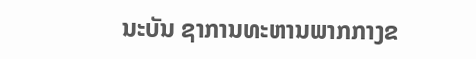ນະບັນ ຊາການທະຫານພາກກາງຂ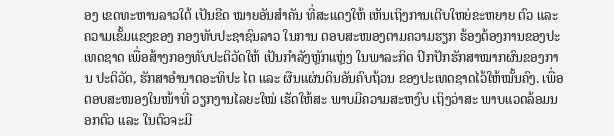ອງ ເຂດທະຫານລາວໃຕ້ ເປັນຂີດ ໝາຍອັນສໍາຄັນ ທີ່ສະແດງໃຫ້ ເຫັນເຖິງການເຕີບໃຫຍ່ຂະຫຍາຍ ຕົວ ແລະ ຄວາມເຂັ້ມແຂງຂອງ ກອງທັບປະຊາຊົນລາວ ໃນການ ຕອບສະໜອງຕາມຄວາມຮຽກ ຮ້ອງຕ້ອງການຂອງປະເທດຊາດ ເພື່ອສ້າງກອງທັບປະຕິວັດໃຫ້ ເປັນກໍາລັງຫຼັກແຫຼ່ງ ໃນພາລະກິດ ປົກປັກຮັກສາໝາກຜົນຂອງການ ປະຕິວັດ, ຮັກສາອໍານາດອະທິປະ ໄຕ ແລະ ຜືນແຜ່ນດິນອັນຄົບຖ້ວນ ຂອງປະເທດຊາດໄວ້ໃຫ້ໝັ້ນຄົງ. ເພື່ອຕອບສະໜອງໃນໜ້າທີ່ ວຽກງານໄລຍະໃໝ່ ເຮັດໃຫ້ສະ ພາບມີຄວາມສະຫງົບ ເຖິງວ່າສະ ພາບແວດລ້ອມນອກຕົວ ແລະ ໃນຕົວຈະມີ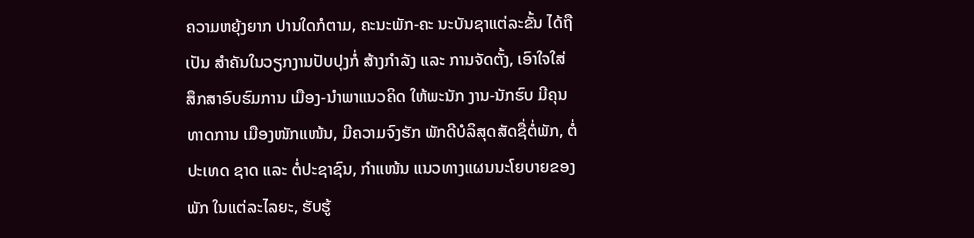ຄວາມຫຍຸ້ງຍາກ ປານໃດກໍຕາມ, ຄະນະພັກ-ຄະ ນະບັນຊາແຕ່ລະຂັ້ນ ໄດ້ຖືເປັນ ສໍາຄັນໃນວຽກງານປັບປຸງກໍ່ ສ້າງກໍາລັງ ແລະ ການຈັດຕັ້ງ, ເອົາໃຈໃສ່ ສຶກສາອົບຮົມການ ເມືອງ-ນໍາພາແນວຄິດ ໃຫ້ພະນັກ ງານ-ນັກຮົບ ມີຄຸນທາດການ ເມືອງໜັກແໜ້ນ, ມີຄວາມຈົງຮັກ ພັກດີບໍລິສຸດສັດຊື່ຕໍ່ພັກ, ຕໍ່ປະເທດ ຊາດ ແລະ ຕໍ່ປະຊາຊົນ, ກໍາແໜ້ນ ແນວທາງແຜນນະໂຍບາຍຂອງ ພັກ ໃນແຕ່ລະໄລຍະ, ຮັບຮູ້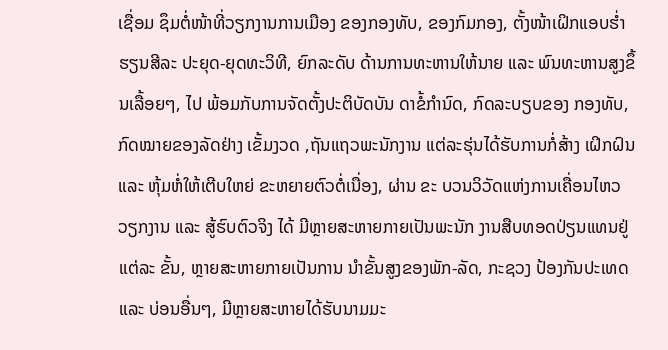ເຊື່ອມ ຊຶມຕໍ່ໜ້າທີ່ວຽກງານການເມືອງ ຂອງກອງທັບ, ຂອງກົມກອງ, ຕັ້ງໜ້າເຝິກແອບຮໍ່າຮຽນສີລະ ປະຍຸດ-ຍຸດທະວິທີ, ຍົກລະດັບ ດ້ານການທະຫານໃຫ້ນາຍ ແລະ ພົນທະຫານສູງຂຶ້ນເລື້ອຍໆ, ໄປ ພ້ອມກັບການຈັດຕັ້ງປະຕິບັດບັນ ດາຂໍ້ກໍານົດ, ກົດລະບຽບຂອງ ກອງທັບ, ກົດໝາຍຂອງລັດຢ່າງ ເຂັ້ມງວດ ,ຖັນແຖວພະນັກງານ ແຕ່ລະຮຸ່ນໄດ້ຮັບການກໍ່ສ້າງ ເຝິກຝົນ ແລະ ຫຸ້ມຫໍ່ໃຫ້ເຕີບໃຫຍ່ ຂະຫຍາຍຕົວຕໍ່ເນື່ອງ, ຜ່ານ ຂະ ບວນວິວັດແຫ່ງການເຄື່ອນໄຫວ ວຽກງານ ແລະ ສູ້ຮົບຕົວຈິງ ໄດ້ ມີຫຼາຍສະຫາຍກາຍເປັນພະນັກ ງານສືບທອດປ່ຽນແທນຢູ່ແຕ່ລະ ຂັ້ນ, ຫຼາຍສະຫາຍກາຍເປັນການ ນໍາຂັ້ນສູງຂອງພັກ-ລັດ, ກະຊວງ ປ້ອງກັນປະເທດ ແລະ ບ່ອນອື່ນໆ, ມີຫຼາຍສະຫາຍໄດ້ຮັບນາມມະ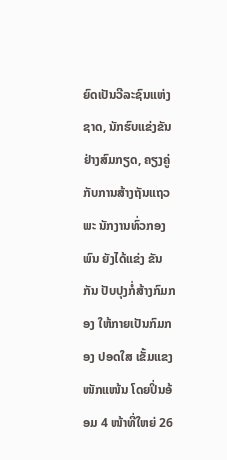ຍົດເປັນວີລະຊົນແຫ່ງຊາດ, ນັກຮົບແຂ່ງຂັນຢ່າງສົມກຽດ, ຄຽງຄູ່ກັບການສ້າງຖັນແຖວພະ ນັກງານທົ່ວກອງພົນ ຍັງໄດ້ແຂ່ງ ຂັນກັນ ປັບປຸງກໍ່ສ້າງກົມກອງ ໃຫ້ກາຍເປັນກົມກອງ ປອດໃສ ເຂັ້ມແຂງ ໜັກແໜ້ນ ໂດຍປິ່ນອ້ອມ 4 ໜ້າທີ່ໃຫຍ່ 26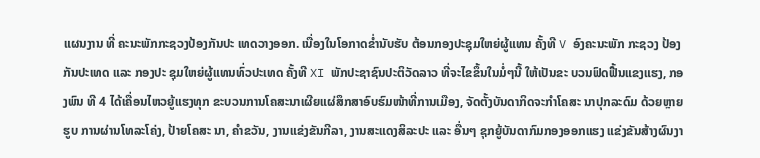ແຜນງານ ທີ່ ຄະນະພັກກະຊວງປ້ອງກັນປະ ເທດວາງອອກ. ເນື່ອງໃນໂອກາດຂໍ່ານັບຮັບ ຕ້ອນກອງປະຊຸມໃຫຍ່ຜູ້ແທນ ຄັ້ງທີ V ອົງຄະນະພັກ ກະຊວງ ປ້ອງກັນປະເທດ ແລະ ກອງປະ ຊຸມໃຫຍ່ຜູ້ແທນທົ່ວປະເທດ ຄັ້ງທີ XI ພັກປະຊາຊົນປະຕິວັດລາວ ທີ່ຈະໄຂຂຶ້ນໃນມໍ່ໆນີ້ ໃຫ້ເປັນຂະ ບວນຟົດຟື້ນແຂງແຮງ, ກອງພົນ ທີ 4 ໄດ້ເຄື່ອນໄຫວຍູ້ແຮງທຸກ ຂະບວນການໂຄສະນາເຜີຍແຜ່ສຶກສາອົບຮົມໜ້າທີ່ການເມືອງ, ຈັດຕັ້ງບັນດາກິດຈະກໍາໂຄສະ ນາປຸກລະດົມ ດ້ວຍຫຼາຍຮູບ ການຜ່ານໂທລະໂຄ່ງ, ປ້າຍໂຄສະ ນາ, ຄໍາຂວັນ, ງານແຂ່ງຂັນກີລາ, ງານສະແດງສິລະປະ ແລະ ອື່ນໆ ຊຸກຍູ້ບັນດາກົມກອງອອກແຮງ ແຂ່ງຂັນສ້າງຜົນງາ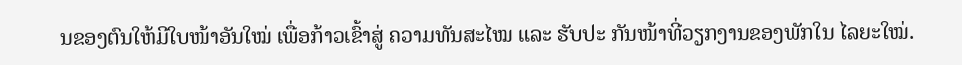ນຂອງຕົນໃຫ້ມີໃບໜ້າອັນໃໝ່ ເພື່ອກ້າວເຂົ້າສູ່ ຄວາມທັນສະໄໝ ແລະ ຮັບປະ ກັນໜ້າທີ່ວຽກງານຂອງພັກໃນ ໄລຍະໃໝ່.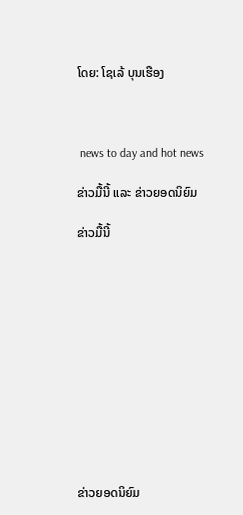ໂດຍ: ໂຊເລ້ ບຸນເຮືອງ



 news to day and hot news

ຂ່າວມື້ນີ້ ແລະ ຂ່າວຍອດນິຍົມ

ຂ່າວມື້ນີ້












ຂ່າວຍອດນິຍົມ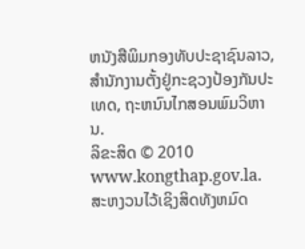ຫນັງສືພິມກອງທັບປະຊາຊົນລາວ, ສຳນັກງານຕັ້ງຢູ່ກະຊວງປ້ອງກັນປະເທດ, ຖະຫນົນໄກສອນພົມວິຫານ.
ລິຂະສິດ © 2010 www.kongthap.gov.la. ສະຫງວນໄວ້ເຊິງສິດທັງຫມົດ